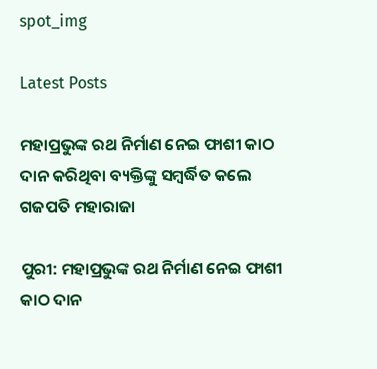spot_img

Latest Posts

ମହାପ୍ରଭୁଙ୍କ ରଥ ନିର୍ମାଣ ନେଇ ଫାଶୀ କାଠ ଦାନ କରିଥିବା ବ୍ୟକ୍ତିଙ୍କୁ ସମ୍ବର୍ଦ୍ଧିତ କଲେ ଗଜପତି ମହାରାଜା

ପୁରୀ: ମହାପ୍ରଭୁଙ୍କ ରଥ ନିର୍ମାଣ ନେଇ ଫାଶୀ କାଠ ଦାନ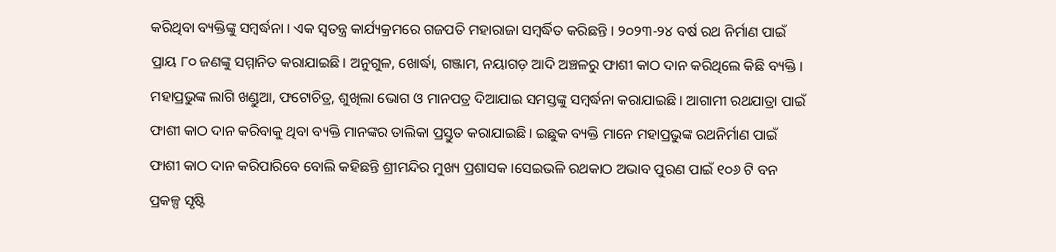କରିଥିବା ବ୍ୟକ୍ତିଙ୍କୁ ସମ୍ବର୍ଦ୍ଧନା । ଏକ ସ୍ୱତନ୍ତ୍ର କାର୍ଯ୍ୟକ୍ରମରେ ଗଜପତି ମହାରାଜା ସମ୍ବର୍ଦ୍ଧିତ କରିଛନ୍ତି । ୨୦୨୩-୨୪ ବର୍ଷ ରଥ ନିର୍ମାଣ ପାଇଁ ପ୍ରାୟ ୮୦ ଜଣଙ୍କୁ ସମ୍ମାନିତ କରାଯାଇଛି। ଅନୁଗୁଳ, ଖୋର୍ଦ୍ଧା, ଗଞ୍ଜାମ, ନୟାଗଡ଼ ଆଦି ଅଞ୍ଚଳରୁ ଫାଶୀ କାଠ ଦାନ କରିଥିଲେ କିଛି ବ୍ୟକ୍ତି । ମହାପ୍ରଭୁଙ୍କ ଲାଗି ଖଣ୍ଡୁଆ, ଫଟୋଚିତ୍ର, ଶୁଖିଲା ଭୋଗ ଓ ମାନପତ୍ର ଦିଆଯାଇ ସମସ୍ତଙ୍କୁ ସମ୍ବର୍ଦ୍ଧନା କରାଯାଇଛି। ଆଗାମୀ ରଥଯାତ୍ରା ପାଇଁ ଫାଶୀ କାଠ ଦାନ କରିବାକୁ ଥିବା ବ୍ୟକ୍ତି ମାନଙ୍କର ତାଲିକା ପ୍ରସ୍ତୁତ କରାଯାଇଛି। ଇଛୁକ ବ୍ୟକ୍ତି ମାନେ ମହାପ୍ରଭୁଙ୍କ ରଥନିର୍ମାଣ ପାଇଁ ଫାଶୀ କାଠ ଦାନ କରିପାରିବେ ବୋଲି କହିଛନ୍ତି ଶ୍ରୀମନ୍ଦିର ମୁଖ୍ୟ ପ୍ରଶାସକ ।ସେଇଭଳି ରଥକାଠ ଅଭାବ ପୁରଣ ପାଇଁ ୧୦୬ ଟି ବନ ପ୍ରକଳ୍ପ ସୃଷ୍ଟି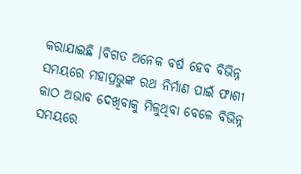କରାଯାଇଛି ।ବିଗତ ଅନେକ ବର୍ଷ ହେବ ବିଭିନ୍ନ ସମୟରେ ମହାପ୍ରଭୁଙ୍କ ରଥ ନିର୍ମାଣ ପାଇଁ ଫାଶୀ କାଠ ଅଭାବ ଦେଖିବାକୁ ମିଳୁଥିବା ବେଳେ ବିଭିନ୍ନ ସମୟରେ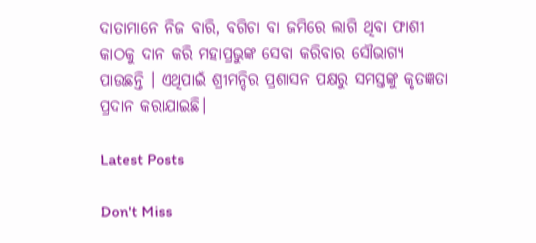ଦାତାମାନେ ନିଜ ବାରି, ବଗିଚା ବା ଜମିରେ ଲାଗି ଥିବା ଫାଶୀ କାଠକୁ ଦାନ କରି ମହାପ୍ରଭୁଙ୍କ ସେବା କରିବାର ସୌଭାଗ୍ୟ ପାଉଛନ୍ତି । ଏଥିପାଇଁ ଶ୍ରୀମନ୍ଦିର ପ୍ରଶାସନ ପକ୍ଷରୁ ସମସ୍ତଙ୍କୁ କୃତଜ୍ଞତା ପ୍ରଦାନ କରାଯାଇଛି।

Latest Posts

Don't Miss